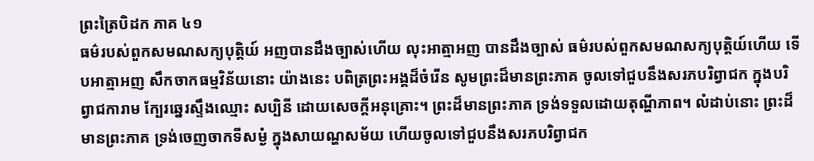ព្រះត្រៃបិដក ភាគ ៤១
ធម៌របស់ពួកសមណសក្យបុត្តិយ៍ អញបានដឹងច្បាស់ហើយ លុះអាត្មាអញ បានដឹងច្បាស់ ធម៌របស់ពួកសមណសក្យបុត្តិយ៍ហើយ ទើបអាត្មាអញ សឹកចាកធម្មវិន័យនោះ យ៉ាងនេះ បពិត្រព្រះអង្គដ៏ចំរើន សូមព្រះដ៏មានព្រះភាគ ចូលទៅជួបនឹងសរភបរិព្វាជក ក្នុងបរិព្វាជការាម ក្បែរឆ្នេរស្ទឹងឈ្មោះ សប្បិនី ដោយសេចក្ដីអនុគ្រោះ។ ព្រះដ៏មានព្រះភាគ ទ្រង់ទទួលដោយតុណ្ហីភាព។ លំដាប់នោះ ព្រះដ៏មានព្រះភាគ ទ្រង់ចេញចាកទីសម្ងំ ក្នុងសាយណ្ហសម័យ ហើយចូលទៅជួបនឹងសរភបរិព្វាជក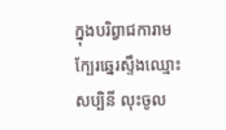ក្នុងបរិព្វាជការាម ក្បែរឆ្នេរស្ទឹងឈ្មោះសប្បិនី លុះចូល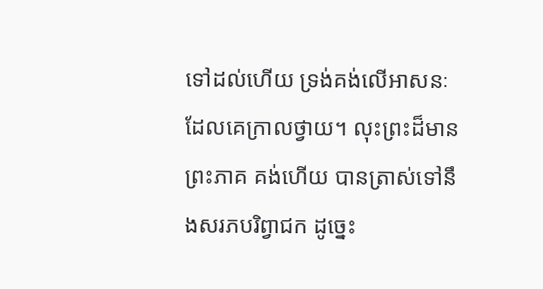ទៅដល់ហើយ ទ្រង់គង់លើអាសនៈ ដែលគេក្រាលថ្វាយ។ លុះព្រះដ៏មានព្រះភាគ គង់ហើយ បានត្រាស់ទៅនឹងសរភបរិព្វាជក ដូច្នេះ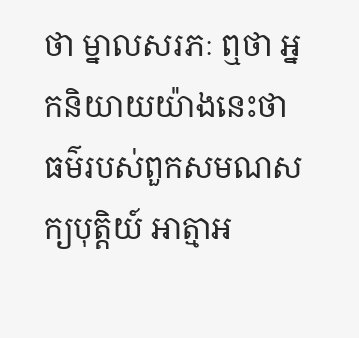ថា ម្នាលសរភៈ ឮថា អ្នកនិយាយយ៉ាងនេះថា ធម៌របស់ពួកសមណសក្យបុត្តិយ៍ អាត្មាអ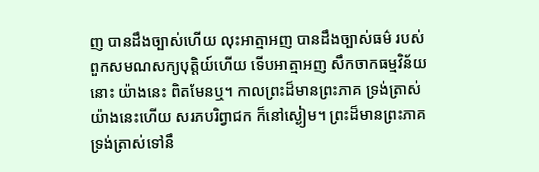ញ បានដឹងច្បាស់ហើយ លុះអាត្មាអញ បានដឹងច្បាស់ធម៌ របស់ពួកសមណសក្យបុត្តិយ៍ហើយ ទើបអាត្មាអញ សឹកចាកធម្មវិន័យនោះ យ៉ាងនេះ ពិតមែនឬ។ កាលព្រះដ៏មានព្រះភាគ ទ្រង់ត្រាស់យ៉ាងនេះហើយ សរភបរិព្វាជក ក៏នៅស្ងៀម។ ព្រះដ៏មានព្រះភាគ ទ្រង់ត្រាស់ទៅនឹ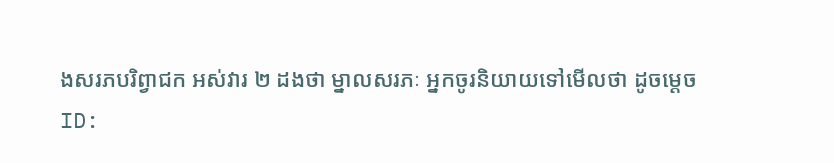ងសរភបរិព្វាជក អស់វារ ២ ដងថា ម្នាលសរភៈ អ្នកចូរនិយាយទៅមើលថា ដូចម្ដេច
ID: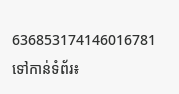636853174146016781
ទៅកាន់ទំព័រ៖